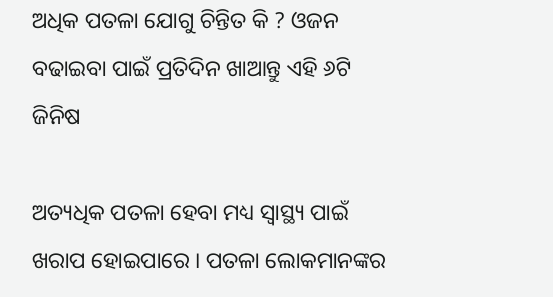ଅଧିକ ପତଳା ଯୋଗୁ ଚିନ୍ତିତ କି ? ଓଜନ ବଢାଇବା ପାଇଁ ପ୍ରତିଦିନ ଖାଆନ୍ତୁ ଏହି ୬ଟି ଜିନିଷ

ଅତ୍ୟଧିକ ପତଳା ହେବା ମଧ୍ୟ ସ୍ୱାସ୍ଥ୍ୟ ପାଇଁ ଖରାପ ହୋଇପାରେ । ପତଳା ଲୋକମାନଙ୍କର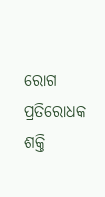ରୋଗ ପ୍ରତିରୋଧକ ଶକ୍ତି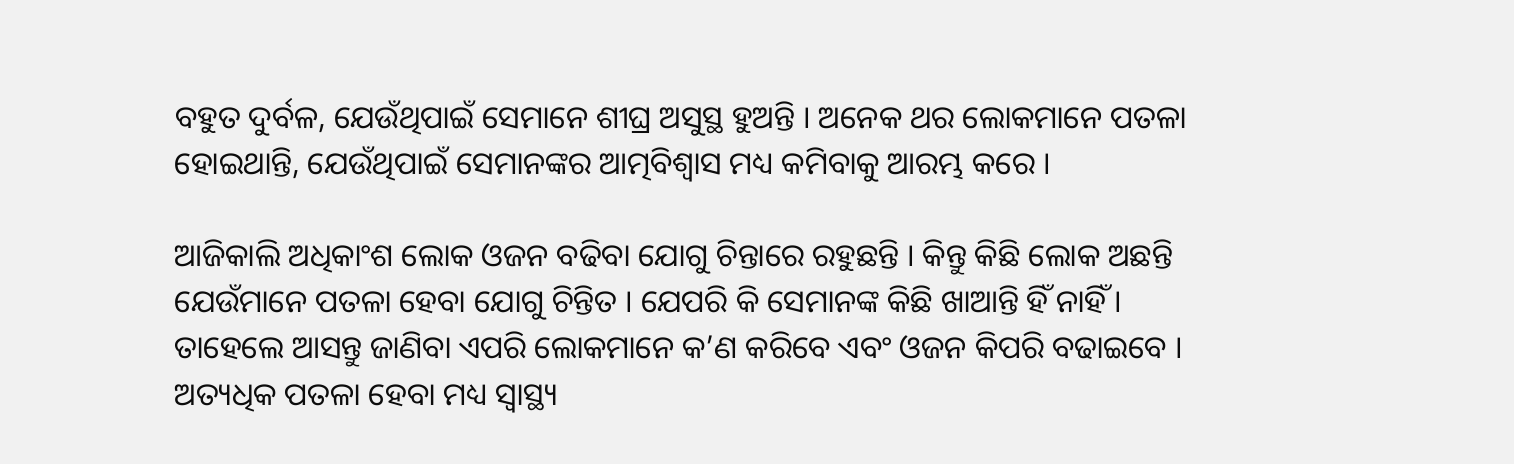ବହୁତ ଦୁର୍ବଳ, ଯେଉଁଥିପାଇଁ ସେମାନେ ଶୀଘ୍ର ଅସୁସ୍ଥ ହୁଅନ୍ତି । ଅନେକ ଥର ଲୋକମାନେ ପତଳା ହୋଇଥାନ୍ତି, ଯେଉଁଥିପାଇଁ ସେମାନଙ୍କର ଆତ୍ମବିଶ୍ୱାସ ମଧ୍ୟ କମିବାକୁ ଆରମ୍ଭ କରେ ।

ଆଜିକାଲି ଅଧିକାଂଶ ଲୋକ ଓଜନ ବଢିବା ଯୋଗୁ ଚିନ୍ତାରେ ରହୁଛନ୍ତି । କିନ୍ତୁ କିଛି ଲୋକ ଅଛନ୍ତି ଯେଉଁମାନେ ପତଳା ହେବା ଯୋଗୁ ଚିନ୍ତିତ । ଯେପରି କି ସେମାନଙ୍କ କିଛି ଖାଆନ୍ତି ହିଁ ନାହିଁ । ତାହେଲେ ଆସନ୍ତୁ ଜାଣିବା ଏପରି ଲୋକମାନେ କ’ଣ କରିବେ ଏବଂ ଓଜନ କିପରି ବଢାଇବେ । ଅତ୍ୟଧିକ ପତଳା ହେବା ମଧ୍ୟ ସ୍ୱାସ୍ଥ୍ୟ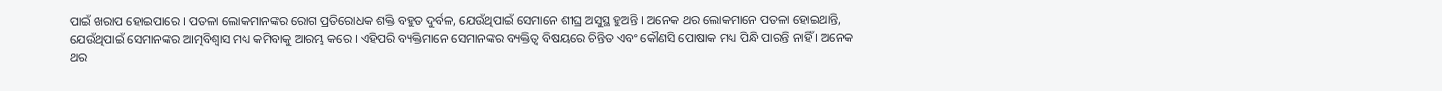ପାଇଁ ଖରାପ ହୋଇପାରେ । ପତଳା ଲୋକମାନଙ୍କର ରୋଗ ପ୍ରତିରୋଧକ ଶକ୍ତି ବହୁତ ଦୁର୍ବଳ, ଯେଉଁଥିପାଇଁ ସେମାନେ ଶୀଘ୍ର ଅସୁସ୍ଥ ହୁଅନ୍ତି । ଅନେକ ଥର ଲୋକମାନେ ପତଳା ହୋଇଥାନ୍ତି, ଯେଉଁଥିପାଇଁ ସେମାନଙ୍କର ଆତ୍ମବିଶ୍ୱାସ ମଧ୍ୟ କମିବାକୁ ଆରମ୍ଭ କରେ । ଏହିପରି ବ୍ୟକ୍ତିମାନେ ସେମାନଙ୍କର ବ୍ୟକ୍ତିତ୍ୱ ବିଷୟରେ ଚିନ୍ତିତ ଏବଂ କୌଣସି ପୋଷାକ ମଧ୍ୟ ପିନ୍ଧି ପାରନ୍ତି ନାହିଁ । ଅନେକ ଥର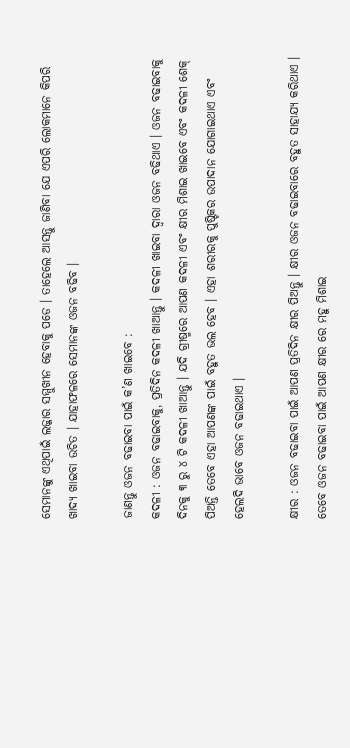ସେମାନଙ୍କୁ ଏଥିପାଇଁ ଲଜ୍ଜାର ସମ୍ମୁଖୀନ ହେବାକୁ ପଡେ । ତାହେଲେ ଆସନ୍ତୁ ଜାଣିବା ଯେ ଏପରି ଲୋକମାନେ କିପରି ଖାଦ୍ୟ ଖାଇବା ଉଚିତ । ଯାହାଫଳରେ ସେମାନଙ୍କ ଓଜନ ବଢିବ ।

ଜାଣନ୍ତୁ ଓଜନ ବଢାଇବା ପାଇଁ କ’ଣ ଖାଇବେ :
କଦଳୀ : ଓଜନ ବଢାଇବାକୁ, ପ୍ରତିଦିନ କଦଳୀ ଖାଆନ୍ତୁ । କଦଳୀ ଖାଇବା ଦ୍ୱାରା ଓଜନ ବଢିଥାଏ । ଓଜନ ବଢାଇବାକୁ ଦିନକୁ ୩ ରୁ ୪ ଟି କଦଳୀ ଖାଆନ୍ତୁ । ଯଦି ଗ୍ରୀଷ୍ମରେ ଆପଣ କଦଳୀ ଏବଂ କ୍ଷୀର ମିଶାଇ ଖାଇବେ ଏବଂ କଦଳୀ ଶେକ୍ ପିଅନ୍ତି ତେବେ ଏହା ଆପଣଙ୍କ ପାଇଁ ବହୁତ ଭଲ ହେବ । ଏହା ଶରୀରକୁ ପୁଷ୍ଟିକର ଉପାଦାନ ଯୋଗାଇଥାଏ ଏବଂ ହେଲଦି ଭାବେ ଓଜନ ବଢାଇଥାଏ ।

କ୍ଷୀର : ଓଜନ ବଢାଇବା ପାଇଁ ଆପଣ ପ୍ରତିଦିନ କ୍ଷୀର ପିଅନ୍ତୁ । କ୍ଷୀର ଓଜନ ବଢାଇବାରେ ବହୁତ ସାହାଯ୍ୟ କରିଥାଏ । ତେବେ ଓଜନ ବଢାଇବା ପାଇଁ ଆପଣ କ୍ଷୀର ରେ ମହୁ ମିଶାଇ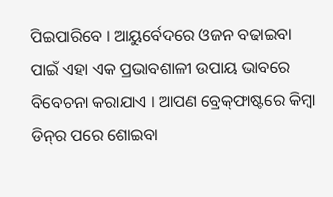ପିଇପାରିବେ । ଆୟୁର୍ବେଦରେ ଓଜନ ବଢାଇବା ପାଇଁ ଏହା ଏକ ପ୍ରଭାବଶାଳୀ ଉପାୟ ଭାବରେ ବିବେଚନା କରାଯାଏ । ଆପଣ ବ୍ରେକ୍‌ଫାଷ୍ଟରେ କିମ୍ବା ଡିନ୍‌ର ପରେ ଶୋଇବା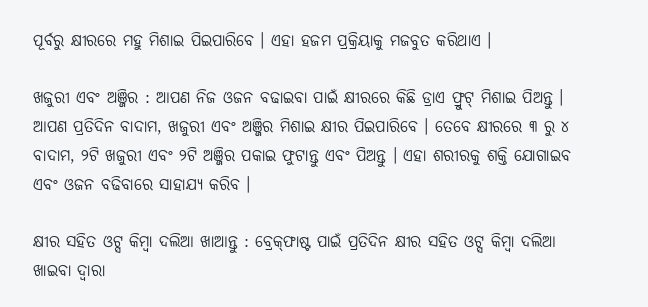ପୂର୍ବରୁ କ୍ଷୀରରେ ମହୁ ମିଶାଇ ପିଇପାରିବେ । ଏହା ହଜମ ପ୍ରକ୍ରିୟାକୁ ମଜବୁତ କରିଥାଏ ।

ଖଜୁରୀ ଏବଂ ଅଞ୍ଜିର : ଆପଣ ନିଜ ଓଜନ ବଢାଇବା ପାଇଁ କ୍ଷୀରରେ କିଛି ଡ୍ରାଏ ଫ୍ରୁଟ୍‌ ମିଶାଇ ପିଅନ୍ତୁ । ଆପଣ ପ୍ରତିଦିନ ବାଦାମ, ଖଜୁରୀ ଏବଂ ଅଞ୍ଜିର ମିଶାଇ କ୍ଷୀର ପିଇପାରିବେ । ତେବେ କ୍ଷୀରରେ ୩ ରୁ ୪ ବାଦାମ, ୨ଟି ଖଜୁରୀ ଏବଂ ୨ଟି ଅଞ୍ଜିର ପକାଇ ଫୁଟାନ୍ତୁ ଏବଂ ପିଅନ୍ତୁ । ଏହା ଶରୀରକୁ ଶକ୍ତି ଯୋଗାଇବ ଏବଂ ଓଜନ ବଢିବାରେ ସାହାଯ୍ୟ କରିବ ।

କ୍ଷୀର ସହିତ ଓଟ୍ସ କିମ୍ବା ଦଲିଆ ଖାଆନ୍ତୁ : ବ୍ରେକ୍‌ଫାଷ୍ଟ ପାଇଁ ପ୍ରତିଦିନ କ୍ଷୀର ସହିତ ଓଟ୍ସ କିମ୍ବା ଦଲିଆ ଖାଇବା ଦ୍ୱାରା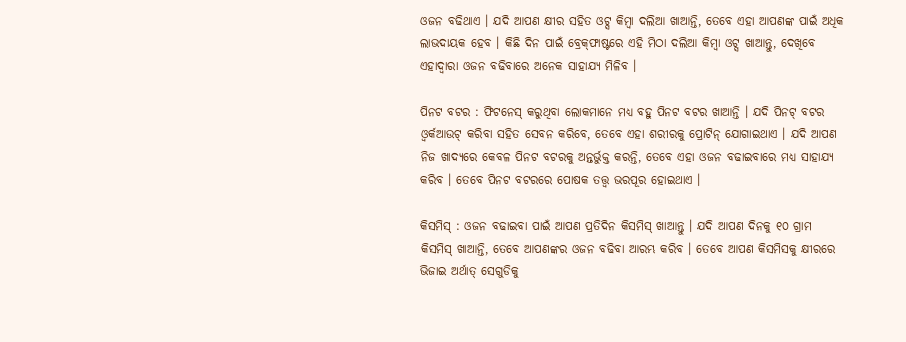ଓଜନ ବଢିଥାଏ । ଯଦି ଆପଣ କ୍ଷୀର ସହିତ ଓଟ୍ସ କିମ୍ବା ଦଲିଆ ଖାଆନ୍ତି, ତେବେ ଏହା ଆପଣଙ୍କ ପାଇଁ ଅଧିକ ଲାଭଦାୟକ ହେବ । କିଛି ଦିନ ପାଇଁ ବ୍ରେକ୍‌ଫାଷ୍ଟରେ ଏହି ମିଠା ଦଲିଆ କିମ୍ବା ଓଟ୍ସ ଖାଆନ୍ତୁ, ଦେଖିବେ ଏହାଦ୍ୱାରା ଓଜନ ବଢିବାରେ ଅନେକ ସାହାଯ୍ୟ ମିଳିବ ।

ପିନଟ ବଟର : ଫିଟନେସ୍ କରୁଥିବା ଲୋକମାନେ ମଧ୍ୟ ବହୁ ପିନଟ ବଟର ଖାଆନ୍ତି । ଯଦି ପିନଟ୍‌ ବଟର ଓ୍ଵର୍କଆଉଟ୍‌ କରିବା ସହିତ ସେବନ କରିବେ, ତେବେ ଏହା ଶରୀରକୁ ପ୍ରୋଟିନ୍ ଯୋଗାଇଥାଏ । ଯଦି ଆପଣ ନିଜ ଖାଦ୍ୟରେ କେବଳ ପିନଟ ବଟରକୁ ଅନ୍ତର୍ଭୁକ୍ତ କରନ୍ତି, ତେବେ ଏହା ଓଜନ ବଢାଇବାରେ ମଧ୍ୟ ସାହାଯ୍ୟ କରିବ । ତେବେ ପିନଟ ବଟରରେ ପୋଷକ ତତ୍ତ୍ୱ ଭରପୂର ହୋଇଥାଏ ।

କିସମିସ୍ : ଓଜନ ବଢାଇବା ପାଇଁ ଆପଣ ପ୍ରତିଦିନ କିସମିସ୍ ଖାଆନ୍ତୁ । ଯଦି ଆପଣ ଦିନକୁ ୧୦ ଗ୍ରାମ କିସମିସ୍ ଖାଆନ୍ତି, ତେବେ ଆପଣଙ୍କର ଓଜନ ବଢିବା ଆରମ୍ଭ କରିବ । ତେବେ ଆପଣ କିସମିସକୁ କ୍ଷୀରରେ ଭିଜାଇ ଅର୍ଥାତ୍ ସେଗୁଡିକୁ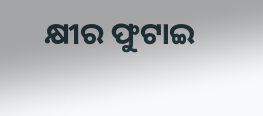କ୍ଷୀର ଫୁଟାଇ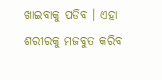ଖାଇବାକୁ ପଡିବ । ଏହା ଶରୀରକୁ ମଜବୁତ କରିବ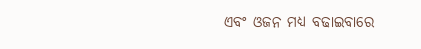ଏବଂ ଓଜନ ମଧ୍ୟ ବଢାଇବାରେ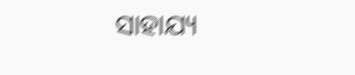ସାହାଯ୍ୟ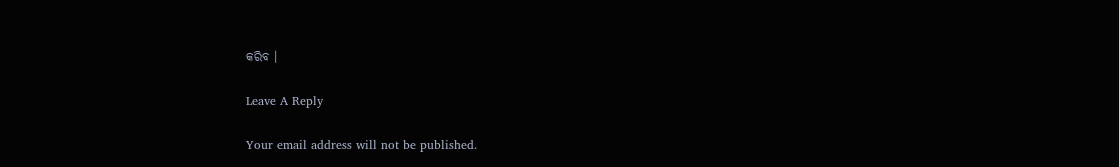କରିବ ।

Leave A Reply

Your email address will not be published.